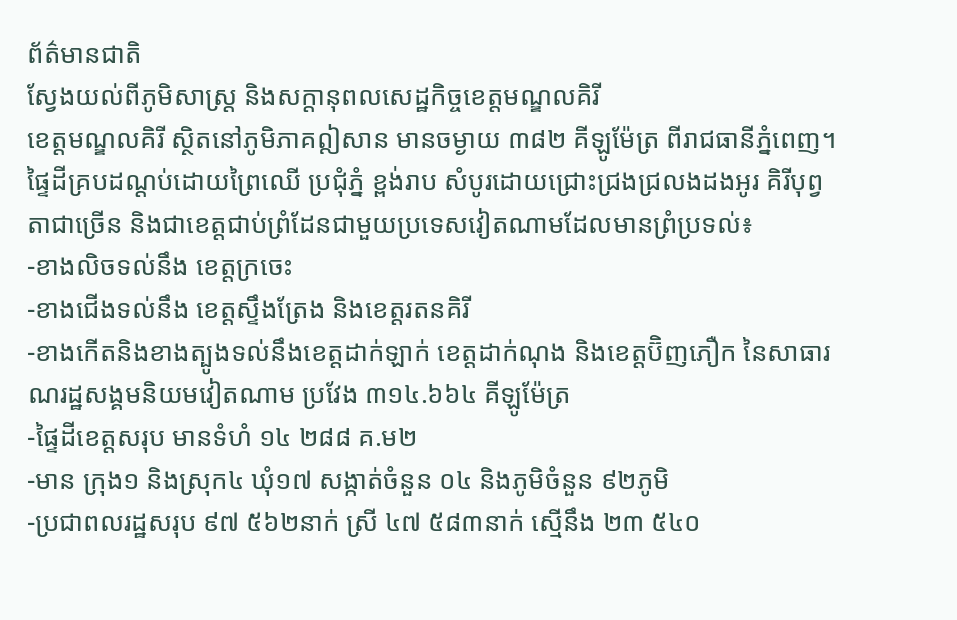ព័ត៌មានជាតិ
ស្វែងយល់ពីភូមិសាស្រ្ត និងសក្តានុពលសេដ្ឋកិច្ចខេត្តមណ្ឌលគិរី
ខេត្តមណ្ឌលគិរី ស្ថិតនៅភូមិភាគឦសាន មានចម្ងាយ ៣៨២ គីឡូម៉ែត្រ ពីរាជធានីភ្នំពេញ។ ផ្ទៃដីគ្របដណ្តប់ដោយព្រៃឈើ ប្រជុំភ្នំ ខ្ពង់រាប សំបូរដោយជ្រោះជ្រងជ្រលងដងអូរ គិរីបុព្វតាជាច្រើន និងជាខេត្តជាប់ព្រំដែនជាមួយប្រទេសវៀតណាមដែលមានព្រំប្រទល់៖
-ខាងលិចទល់នឹង ខេត្តក្រចេះ
-ខាងជើងទល់នឹង ខេត្តស្ទឹងត្រែង និងខេត្តរតនគិរី
-ខាងកើតនិងខាងត្បូងទល់នឹងខេត្តដាក់ឡាក់ ខេត្តដាក់ណុង និងខេត្តប៊ិញភឿក នៃសាធារណរដ្ឋសង្គមនិយមវៀតណាម ប្រវែង ៣១៤.៦៦៤ គីឡូម៉ែត្រ
-ផ្ទៃដីខេត្តសរុប មានទំហំ ១៤ ២៨៨ គ.ម២
-មាន ក្រុង១ និងស្រុក៤ ឃុំ១៧ សង្កាត់ចំនួន ០៤ និងភូមិចំនួន ៩២ភូមិ
-ប្រជាពលរដ្ឋសរុប ៩៧ ៥៦២នាក់ ស្រី ៤៧ ៥៨៣នាក់ ស្មើនឹង ២៣ ៥៤០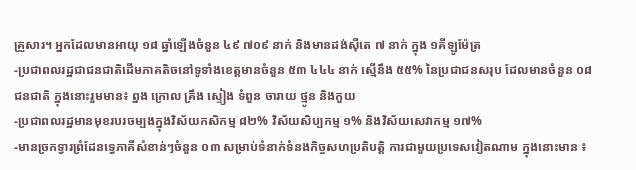គ្រួសារ។ អ្នកដែលមានអាយុ ១៨ ឆ្នាំឡើងចំនួន ៤៩ ៧០៩ នាក់ និងមានដង់ស៊ីតេ ៧ នាក់ ក្នុង ១គីឡូម៉ែត្រ
-ប្រជាពលរដ្ឋជាជនជាតិដើមភាគតិចនៅទូទាំងខេត្តមានចំនួន ៥៣ ៤៤៤ នាក់ ស្មើនឹង ៥៥% នៃប្រជាជនសរុប ដែលមានចំនួន ០៨ ជនជាតិ ក្នុងនោះរួមមាន៖ ព្នង ក្រោល គ្រឹង ស្ទៀង ទំពួន ចារាយ ថ្មូន និងកួយ
-ប្រជាពលរដ្ឋមានមុខរបរចម្បងក្នុងវិស័យកសិកម្ម ៨២% វិស័យសិប្បកម្ម ១% និងវិស័យសេវាកម្ម ១៧%
-មានច្រកទ្វារព្រំដែនទ្វេភាគីសំខាន់ៗចំនួន ០៣ សម្រាប់ទំនាក់ទំនងកិច្ចសហប្រតិបត្តិ ការជាមួយប្រទេសវៀតណាម ក្នុងនោះមាន ៖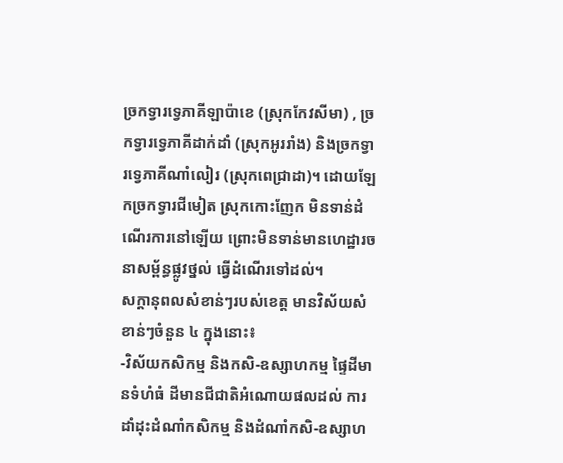ច្រកទ្វារទ្វេភាគីឡាប៉ាខេ (ស្រុកកែវសីមា) , ច្រកទ្វារទ្វេភាគីដាក់ដាំ (ស្រុកអូររាំង) និងច្រកទ្វារទ្វេភាគីណាំលៀរ (ស្រុកពេជ្រាដា)។ ដោយឡែកច្រកទ្វារជីមៀត ស្រុកកោះញែក មិនទាន់ដំណើរការនៅឡើយ ព្រោះមិនទាន់មានហេដ្ឋារចនាសម្ព័ន្ធផ្លូវថ្នល់ ធ្វើដំណើរទៅដល់។
សក្តានុពលសំខាន់ៗរបស់ខេត្ត មានវិស័យសំខាន់ៗចំនួន ៤ ក្នុងនោះ៖
-វិស័យកសិកម្ម និងកសិ-ឧស្សាហកម្ម ផ្ទៃដីមានទំហំធំ ដីមានជីជាតិអំណោយផលដល់ ការដាំដុះដំណាំកសិកម្ម និងដំណាំកសិ-ឧស្សាហ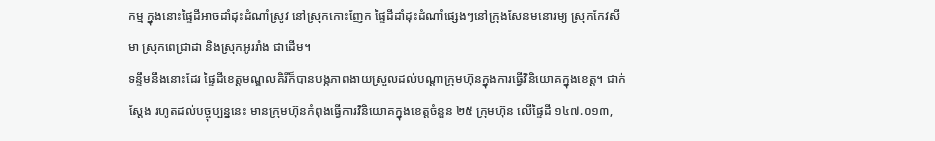កម្ម ក្នុងនោះផ្ទៃដីអាចដាំដុះដំណាំស្រូវ នៅស្រុកកោះញែក ផ្ទៃដីដាំដុះដំណាំផ្សេងៗនៅក្រុងសែនមនោរម្យ ស្រុកកែវសីមា ស្រុកពេជ្រាដា និងស្រុកអូររាំង ជាដើម។
ទន្ទឹមនឹងនោះដែរ ផ្ទៃដីខេត្តមណ្ឌលគិរីក៏បានបង្កភាពងាយស្រួលដល់បណ្ដាក្រុមហ៊ុនក្នុងការធ្វើវិនិយោគក្នុងខេត្ត។ ជាក់ស្ដែង រហូតដល់បច្ចុប្បន្ននេះ មានក្រុមហ៊ុនកំពុងធ្វើការវិនិយោគក្នុងខេត្តចំនួន ២៥ ក្រុមហ៊ុន លើផ្ទៃដី ១៤៧.០១៣,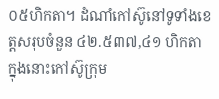០៥ហិកតា។ ដំណាំកៅស៊ូនៅទូទាំងខេត្តសរុបចំនួន ៤២.៥៣៧,៤១ ហិកតា ក្នុងនោះកៅស៊ូក្រុម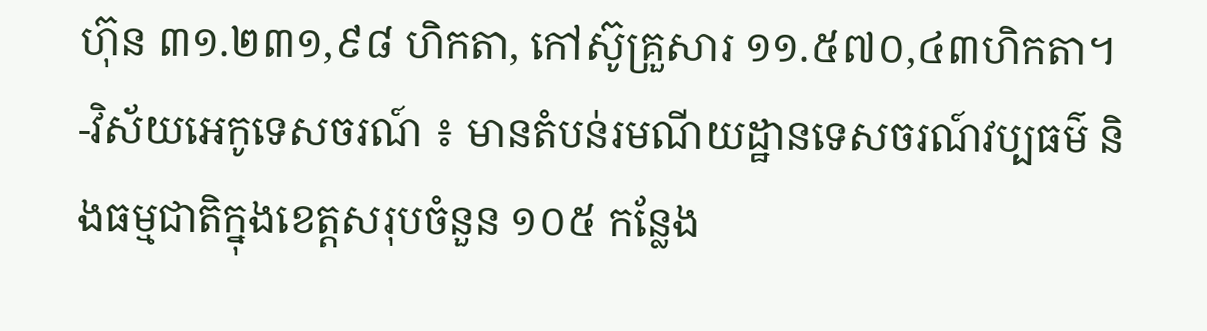ហ៊ុន ៣១.២៣១,៩៨ ហិកតា, កៅស៊ូគ្រួសារ ១១.៥៧០,៤៣ហិកតា។
-វិស័យអេកូទេសចរណ៍ ៖ មានតំបន់រមណីយដ្ឋានទេសចរណ៍វប្បធម៌ និងធម្មជាតិក្នុងខេត្តសរុបចំនួន ១០៥ កន្លែង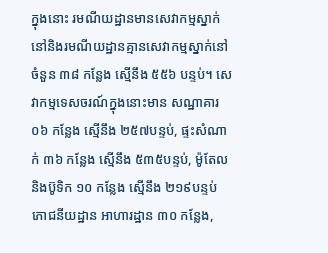ក្នុងនោះ រមណីយដ្ឋានមានសេវាកម្មស្នាក់នៅនិងរមណីយដ្ឋានគ្មានសេវាកម្មស្នាក់នៅចំនួន ៣៨ កន្លែង ស្មើនឹង ៥៥៦ បន្ទប់។ សេវាកម្មទេសចរណ៍ក្នុងនោះមាន សណ្ឋាគារ ០៦ កន្លែង ស្មើនឹង ២៥៧បន្ទប់, ផ្ទះសំណាក់ ៣៦ កន្លែង ស្មើនឹង ៥៣៥បន្ទប់, ម៉ូតែល និងប៊ូទិក ១០ កន្លែង ស្មើនឹង ២១៩បន្ទប់ ភោជនីយដ្ឋាន អាហារដ្ឋាន ៣០ កន្លែង,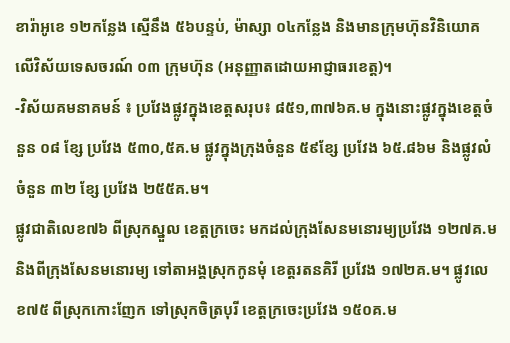ខារ៉ាអូខេ ១២កន្លែង ស្មើនឹង ៥៦បន្ទប់, ម៉ាស្សា ០៤កន្លែង និងមានក្រុមហ៊ុនវិនិយោគលើវិស័យទេសចរណ៍ ០៣ ក្រុមហ៊ុន (អនុញ្ញាតដោយអាជ្ញាធរខេត្ត)។
-វិស័យគមនាគមន៍ ៖ ប្រវែងផ្លូវក្នុងខេត្តសរុប៖ ៨៥១,៣៧៦គ.ម ក្នុងនោះផ្លូវក្នុងខេត្តចំនួន ០៨ ខ្សែ ប្រវែង ៥៣០,៥គ.ម ផ្លូវក្នុងក្រុងចំនួន ៥៩ខ្សែ ប្រវែង ៦៥.៨៦ម និងផ្លូវលំ ចំនួន ៣២ ខ្សែ ប្រវែង ២៥៥គ.ម។
ផ្លូវជាតិលេខ៧៦ ពីស្រុកស្នួល ខេត្តក្រចេះ មកដល់ក្រុងសែនមនោរម្យប្រវែង ១២៧គ.ម និងពីក្រុងសែនមនោរម្យ ទៅតាអង្គស្រុកកូនមុំ ខេត្តរតនគិរី ប្រវែង ១៧២គ.ម។ ផ្លូវលេខ៧៥ ពីស្រុកកោះញែក ទៅស្រុកចិត្របុរី ខេត្តក្រចេះប្រវែង ១៥០គ.ម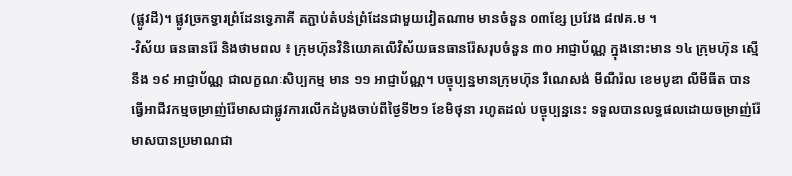(ផ្លូវដី)។ ផ្លូវច្រកទ្វារព្រំដែនទ្វេភាគី តភ្ជាប់តំបន់ព្រំដែនជាមួយវៀតណាម មានចំនួន ០៣ខ្សែ ប្រវែង ៨៧គ.ម ។
-វិស័យ ធនធានរ៉ែ និងថាមពល ៖ ក្រុមហ៊ុនវិនិយោគលើវិស័យធនធានរ៉ែសរុបចំនួន ៣០ អាជ្ញាប័ណ្ណ ក្នុងនោះមាន ១៤ ក្រុមហ៊ុន ស្មើនឹង ១៩ អាជ្ញាប័ណ្ណ ជាលក្ខណៈសិប្បកម្ម មាន ១១ អាជ្ញាប័ណ្ណ។ បច្ចុប្បន្នមានក្រុមហ៊ុន រឺណេសង់ មីណឺរ៉ល ខេមបូឌា លីមីធីត បានធ្វើអាជីវកម្មចម្រាញ់រ៉ែមាសជាផ្លូវការលើកដំបូងចាប់ពីថ្ងៃទី២១ ខែមិថុនា រហូតដល់ បច្ចុប្បន្ននេះ ទទួលបានលទ្ធផលដោយចម្រាញ់រ៉ែមាសបានប្រមាណជា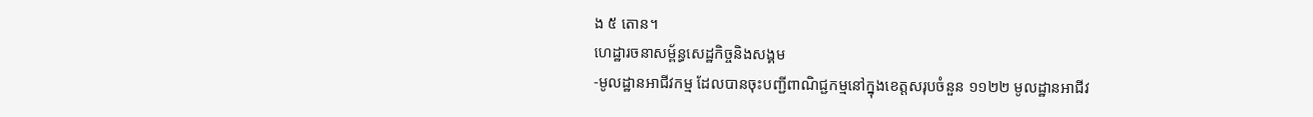ង ៥ តោន។
ហេដ្ឋារចនាសម្ព័ន្ធសេដ្ឋកិច្ចនិងសង្គម
-មូលដ្ឋានអាជីវកម្ម ដែលបានចុះបញ្ជីពាណិជ្ជកម្មនៅក្នុងខេត្តសរុបចំនួន ១១២២ មូលដ្ឋានអាជីវ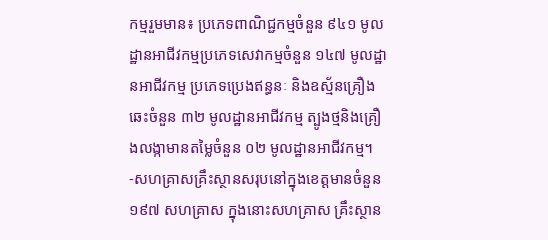កម្មរួមមាន៖ ប្រភេទពាណិជ្ជកម្មចំនួន ៩៤១ មូលដ្ឋានអាជីវកម្មប្រភេទសេវាកម្មចំនួន ១៤៧ មូលដ្ឋានអាជីវកម្ម ប្រភេទប្រេងឥន្ធនៈ និងឧស្ម័នគ្រឿងឆេះចំនួន ៣២ មូលដ្ឋានអាជីវកម្ម ត្បូងថ្មនិងគ្រឿងលង្កាមានតម្លៃចំនួន ០២ មូលដ្ឋានអាជីវកម្ម។
-សហគ្រាសគ្រឹះស្ថានសរុបនៅក្នុងខេត្តមានចំនួន ១៩៧ សហគ្រាស ក្នុងនោះសហគ្រាស គ្រឹះស្ថាន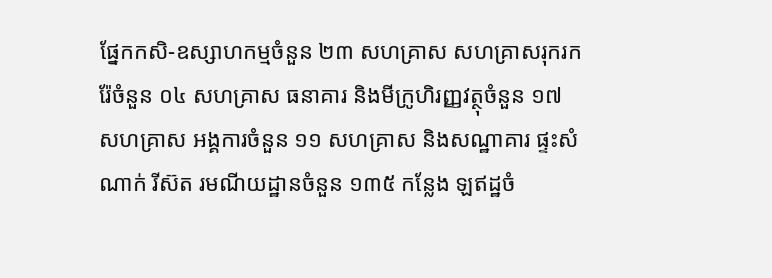ផ្នែកកសិ-ឧស្សាហកម្មចំនួន ២៣ សហគ្រាស សហគ្រាសរុករករ៉ែចំនួន ០៤ សហគ្រាស ធនាគារ និងមីក្រូហិរញ្ញវត្ថុចំនួន ១៧ សហគ្រាស អង្គការចំនួន ១១ សហគ្រាស និងសណ្ឋាគារ ផ្ទះសំណាក់ រីស៊ត រមណីយដ្ឋានចំនួន ១៣៥ កន្លែង ឡឥដ្ឋចំ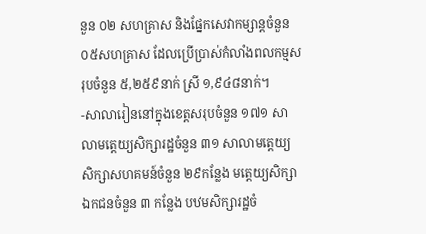នួន ០២ សហគ្រាស និងផ្នែកសេវាកម្សាន្តចំនួន ០៥សហគ្រាស ដែលប្រើប្រាស់កំលាំងពលកម្មសរុបចំនួន ៥,២៥៩នាក់ ស្រី ១,៩៤៨នាក់។
-សាលារៀននៅក្នុងខេត្តសរុបចំនួន ១៧១ សាលាមត្តេយ្យសិក្សារដ្ឋចំនួន ៣១ សាលាមត្តេយ្យ សិក្សាសហគមន៍ចំនួន ២៩កន្លែង មត្តេយ្យសិក្សាឯកជនចំនួន ៣ កន្លែង បឋមសិក្សារដ្ឋចំ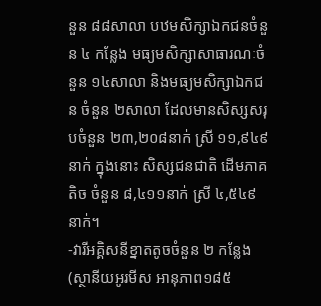នួន ៨៨សាលា បឋមសិក្សាឯកជនចំនួន ៤ កន្លែង មធ្យមសិក្សាសាធារណៈចំនួន ១៤សាលា និងមធ្យមសិក្សាឯកជន ចំនួន ២សាលា ដែលមានសិស្សសរុបចំនួន ២៣,២០៨នាក់ ស្រី ១១,៩៤៩នាក់ ក្នុងនោះ សិស្សជនជាតិ ដើមភាគតិច ចំនួន ៨,៤១១នាក់ ស្រី ៤,៥៤៩នាក់។
-វារីអគ្គិសនីខ្នាតតូចចំនួន ២ កន្លែង (ស្ថានីយអូរមីស អានុភាព១៨៥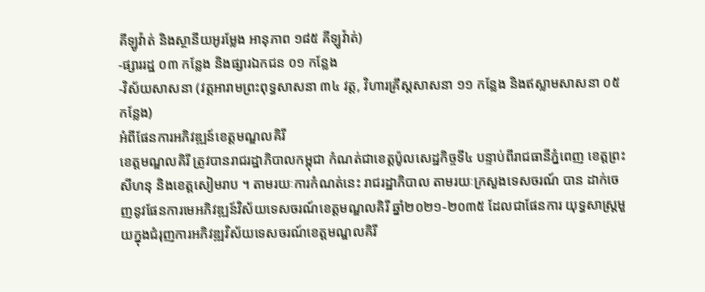គីឡូវ៉ាត់ និងស្ថានីយអូរម្លែង អានុភាព ១៨៥ គីឡូវ៉ាត់)
-ផ្សាររដ្ឋ ០៣ កន្លែង និងផ្សារឯកជន ០១ កន្លែង
-វិស័យសាសនា (វត្តអារាមព្រះពុទ្ធសាសនា ៣៤ វត្ត, វិហារគ្រឹស្តសាសនា ១១ កន្លែង និងឥស្លាមសាសនា ០៥ កន្លែង)
អំពីផែនការអភិវឌ្ឍន៍ខេត្តមណ្ឌលគិរី
ខេត្តមណ្ឌលគិរី ត្រូវបានរាជរដ្ឋាភិបាលកម្ពុជា កំណត់ជាខេត្តប៉ូលសេដ្ឋកិច្ចទី៤ បន្ទាប់ពីរាជធានីភ្នំពេញ ខេត្តព្រះសីហនុ និងខេត្តសៀមរាប ។ តាមរយៈការកំណត់នេះ រាជរដ្ឋាភិបាល តាមរយៈក្រសួងទេសចរណ៍ បាន ដាក់ចេញនូវផែនការមេអភិវឌ្ឍន៍វិស័យទេសចរណ៍ខេត្តមណ្ឌលគិរី ឆ្នាំ២០២១-២០៣៥ ដែលជាផែនការ យុទ្ធសាស្ត្រមួយក្នុងជំរុញការអភិវឌ្ឍវិស័យទេសចរណ៍ខេត្តមណ្ឌលគិរី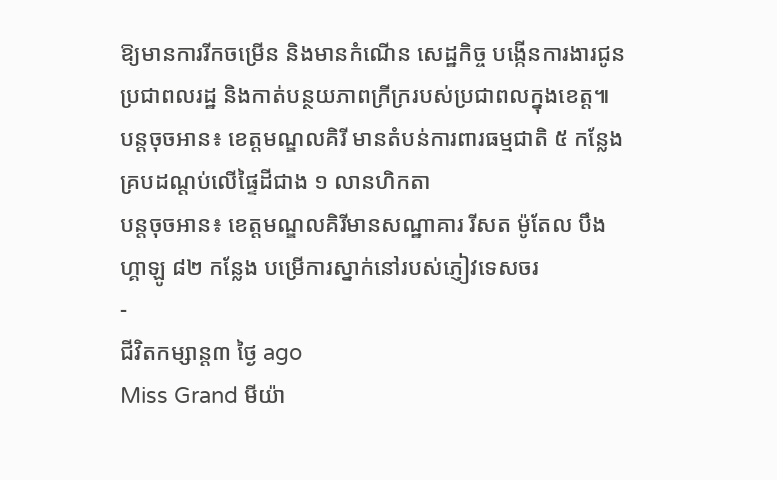ឱ្យមានការរីកចម្រើន និងមានកំណើន សេដ្ឋកិច្ច បង្កើនការងារជូនប្រជាពលរដ្ឋ និងកាត់បន្ថយភាពក្រីក្ររបស់ប្រជាពលក្នុងខេត្ត៕
បន្តចុចអាន៖ ខេត្តមណ្ឌលគិរី មានតំបន់ការពារធម្មជាតិ ៥ កន្លែង គ្របដណ្តប់លើផ្ទៃដីជាង ១ លានហិកតា
បន្តចុចអាន៖ ខេត្តមណ្ឌលគិរីមានសណ្ឋាគារ រីសត ម៉ូតែល បឹងហ្គាឡូ ៨២ កន្លែង បម្រើការស្នាក់នៅរបស់ភ្ញៀវទេសចរ
-
ជីវិតកម្សាន្ដ៣ ថ្ងៃ ago
Miss Grand មីយ៉ា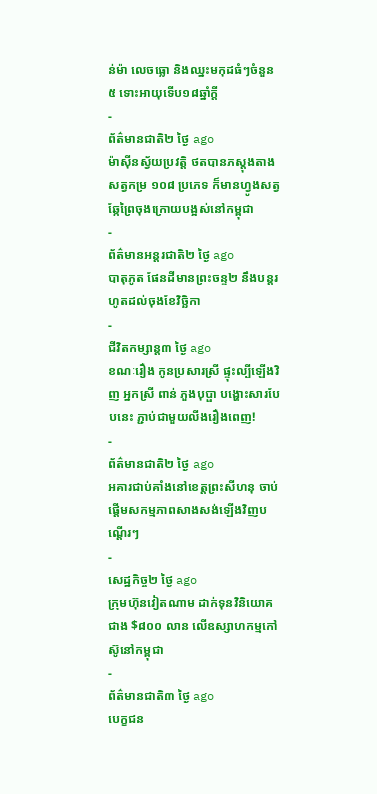ន់ម៉ា លេចធ្លោ និងឈ្នះមកុដធំៗចំនួន ៥ ទោះអាយុទើប១៨ឆ្នាំក្ដី
-
ព័ត៌មានជាតិ២ ថ្ងៃ ago
ម៉ាស៊ីនស្វ័យប្រវត្តិ ថតបានភស្តុងតាងសត្វកម្រ ១០៨ ប្រភេទ ក៏មានហ្វូងសត្វឆ្កែព្រៃចុងក្រោយបង្អស់នៅកម្ពុជា
-
ព័ត៌មានអន្ដរជាតិ២ ថ្ងៃ ago
បាតុភូត ផែនដីមានព្រះចន្ទ២ នឹងបន្តរហូតដល់ចុងខែវិច្ឆិកា
-
ជីវិតកម្សាន្ដ៣ ថ្ងៃ ago
ខណៈរឿង កូនប្រសារស្រី ផ្ទុះល្បីឡើងវិញ អ្នកស្រី ពាន់ ភួងបុប្ផា បង្ហោះសារបែបនេះ ភ្ជាប់ជាមួយលីងរឿងពេញ!
-
ព័ត៌មានជាតិ២ ថ្ងៃ ago
អគារជាប់គាំងនៅខេត្តព្រះសីហនុ ចាប់ផ្តើមសកម្មភាពសាងសង់ឡើងវិញបណ្តើរៗ
-
សេដ្ឋកិច្ច២ ថ្ងៃ ago
ក្រុមហ៊ុនវៀតណាម ដាក់ទុនវិនិយោគជាង $៨០០ លាន លើឧស្សាហកម្មកៅស៊ូនៅកម្ពុជា
-
ព័ត៌មានជាតិ៣ ថ្ងៃ ago
បេក្ខជន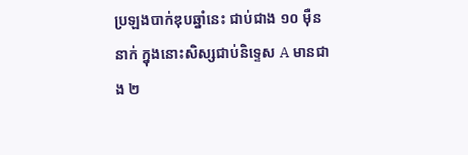ប្រឡងបាក់ឌុបឆ្នាំនេះ ជាប់ជាង ១០ ម៉ឺននាក់ ក្នុងនោះសិស្សជាប់និទ្ទេស A មានជាង ២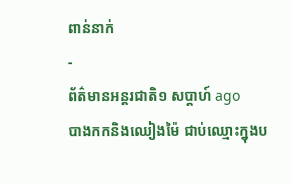ពាន់នាក់
-
ព័ត៌មានអន្ដរជាតិ១ សប្តាហ៍ ago
បាងកកនិងឈៀងម៉ៃ ជាប់ឈ្មោះក្នុងប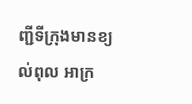ញ្ជីទីក្រុងមានខ្យល់ពុល អាក្រ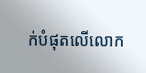ក់បំផុតលើលោក